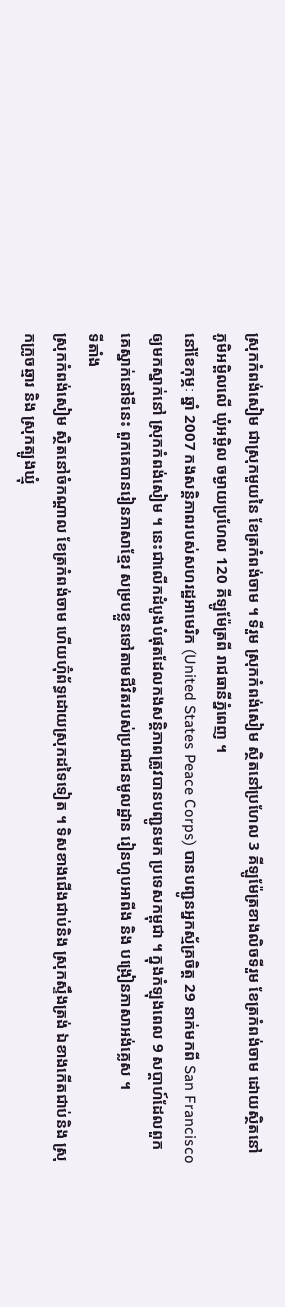ស្រុកកំពង់សៀម ជាស្រុកមួយនៃ ខែត្រកំពង់ចាម ។ ទីរួម ស្រុកកំពង់សៀម ស្ថិតនៅប្រហែល 3 គីឡូម៉ែត្រខាងលិចទីរួម ខែត្រកំពង់ចាម ដោយស្ថិតនៅ ភូមិអម្ពិលលើ ឃុំអម្ពិល ចម្ងាយប្រហែល 120 គីឡូម៉ែត្រពី រាជធានីភ្នំពេញ ។
នៅខែកុម្ភៈ ឆ្នាំ 2007 កងសន្តិភាពរបស់សហរដ្ឋអាមេរិក (United States Peace Corps) បានបញ្ជូនអ្នកស្ម័គ្រចិត្ត 29 នាក់មកពី San Francisco ឲ្យមកស្នាក់នៅ ស្រុកកំពង់សៀម ។ នេះជាលើកដំបូងបំផុតដែលកងសន្តិភាពត្រូវបានបញ្ជូនមក ប្រទេសកម្ពុជា ។ ក្នុងកំឡុងពេល 9 សប្ដាហ៍ដែលពួកគេស្នាក់នៅទីនេះ ពួកគេបានរៀនភាសាខ្មែរ សម្របខ្លួនទៅតាមជីវិតរបស់ប្រជាជនមូលដ្ឋាន រៀនហូបអាពីង និង បង្រៀនភាសាអង់គ្លេស ។
ទីតាំង
ស្រុកកំពង់សៀម ស្ថិតនៅចំកណ្ដាល ខែត្រកំពង់ចាម ហើយហ៊ុំព័ទ្ធដោយស្រុកដទៃទៀត ។ ទិសខាងជើងជាប់និង ស្រុកស្ទឹងត្រង់ ឯខាងកើតជាប់និង ស្រុកក្រូចឆ្មារ និង ស្រុកត្បូងឃ្មុំ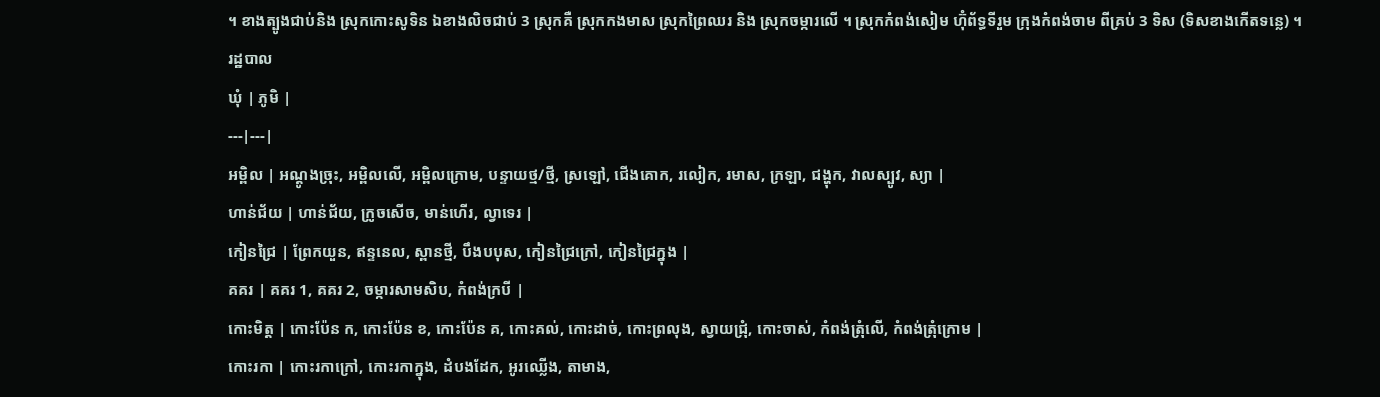។ ខាងត្បូងជាប់និង ស្រុកកោះសូទិន ឯខាងលិចជាប់ 3 ស្រុកគឺ ស្រុកកងមាស ស្រុកព្រៃឈរ និង ស្រុកចម្ការលើ ។ ស្រុកកំពង់សៀម ហ៊ុំព័ទ្ធទីរួម ក្រុងកំពង់ចាម ពីគ្រប់ 3 ទិស (ទិសខាងកើតទន្លេ) ។
រដ្ឋបាល
ឃុំ | ភូមិ |
---|---|
អម្ពិល | អណ្ដូងច្រុះ, អម្ពិលលើ, អម្ពិលក្រោម, បន្ទាយថ្ម/ថ្មី, ស្រឡៅ, ជើងគោក, រលៀក, រមាស, ក្រឡា, ជង្ហុក, វាលស្បូវ, ស្យា |
ហាន់ជ័យ | ហាន់ជ័យ, ក្រូចសើច, មាន់ហើរ, ល្វាទេរ |
កៀនជ្រៃ | ព្រែកយួន, ឥន្ទនេល, ស្ពានថ្មី, បឹងបបុស, កៀនជ្រៃក្រៅ, កៀនជ្រៃក្នុង |
គគរ | គគរ 1, គគរ 2, ចម្ការសាមសិប, កំពង់ក្របី |
កោះមិត្ត | កោះប៉ែន ក, កោះប៉ែន ខ, កោះប៉ែន គ, កោះគល់, កោះដាច់, កោះព្រលុង, ស្វាយជ្រុំ, កោះចាស់, កំពង់ត្រុំលើ, កំពង់ត្រុំក្រោម |
កោះរកា | កោះរកាក្រៅ, កោះរកាក្នុង, ដំបងដែក, អូរឈ្លើង, តាមាង,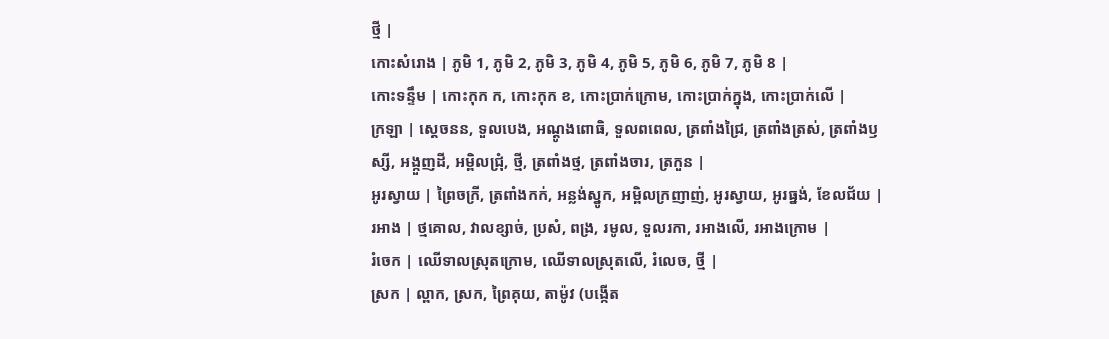ថ្មី |
កោះសំរោង | ភូមិ 1, ភូមិ 2, ភូមិ 3, ភូមិ 4, ភូមិ 5, ភូមិ 6, ភូមិ 7, ភូមិ 8 |
កោះទន្ទឹម | កោះកុក ក, កោះកុក ខ, កោះប្រាក់ក្រោម, កោះប្រាក់ក្នុង, កោះប្រាក់លើ |
ក្រឡា | ស្ដេចនន, ទួលបេង, អណ្ដូងពោធិ, ទួលពពេល, ត្រពាំងជ្រៃ, ត្រពាំងត្រស់, ត្រពាំងឫស្សី, អង្កួញដី, អម្ពិលជ្រុំ, ថ្មី, ត្រពាំងថ្ម, ត្រពាំងចារ, ត្រកួន |
អូរស្វាយ | ព្រៃចក្រី, ត្រពាំងកក់, អន្លង់ស្នូក, អម្ពិលក្រញាញ់, អូរស្វាយ, អូរធ្នង់, ខែលជ័យ |
រអាង | ថ្មគោល, វាលខ្សាច់, ប្រសំ, ពង្រ, រមូល, ទួលរកា, រអាងលើ, រអាងក្រោម |
រំចេក | ឈើទាលស្រុតក្រោម, ឈើទាលស្រុតលើ, រំលេច, ថ្មី |
ស្រក | ល្ពាក, ស្រក, ព្រៃគុយ, តាម៉ូវ (បង្កើត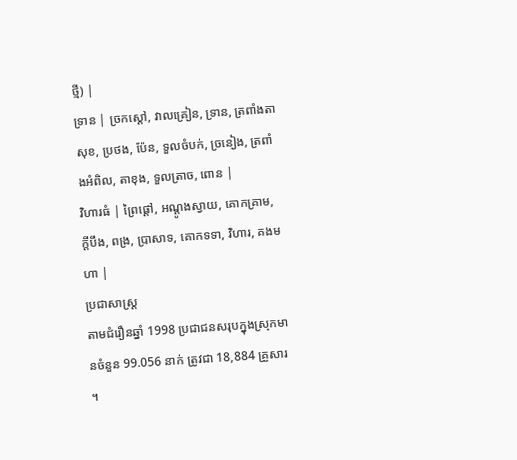ថ្មី) |
ទ្រាន | ច្រកស្ដៅ, វាលគ្រៀន, ទ្រាន, ត្រពាំងតាសុខ, ប្រថង, ប៉ែន, ទួលចំបក់, ច្រនៀង, ត្រពាំងអំពិល, តាខុង, ទួលត្រាច, ពោន |
វិហារធំ | ព្រៃផ្ដៅ, អណ្ដូងស្វាយ, គោកគ្រាម, ក្ដីបឹង, ពង្រ, ប្រាសាទ, គោកទទា, វិហារ, គងមហា |
ប្រជាសាស្ដ្រ
តាមជំរឿនឆ្នាំ 1998 ប្រជាជនសរុបក្នុងស្រុកមានចំនួន 99.056 នាក់ ត្រូវជា 18,884 គ្រួសារ ។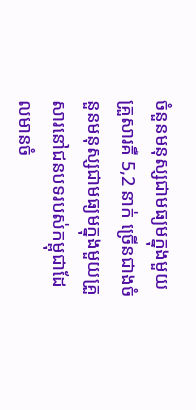ចំនួនមនុស្សជាមធ្យមក្នុងមួយគ្រួសារគឺ 5,2 នាក់ ច្រើនជាងចំនួនមនុស្សជាមធ្យមក្នុងមួយគ្រួសារនៅជនបទរបស់កម្ពុជាដែលមានចំ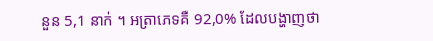នួន 5,1 នាក់ ។ អត្រាភេទគឺ 92,0% ដែលបង្ហាញថា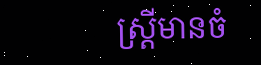ស្ត្រីមានចំ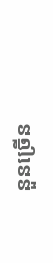នួនច្រើន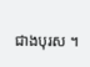ជាងបុរស ។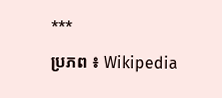***
ប្រភព ៖ Wikipedia